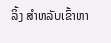ລິ້ງ ສຳຫລັບເຂົ້າຫາ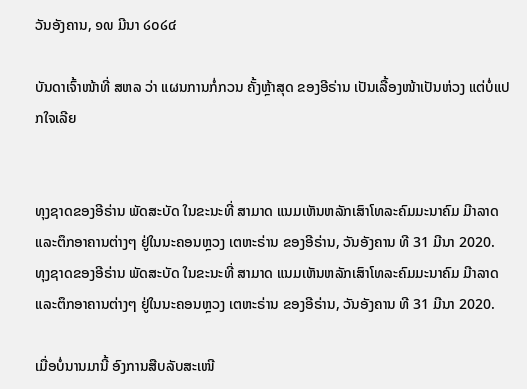ວັນອັງຄານ, ໑໙ ມີນາ ໒໐໒໔

ບັນດາເຈົ້າໜ້າທີ່ ສຫລ ວ່າ ແຜນການກໍ່ກວນ ຄັ້ງຫຼ້າສຸດ ຂອງອີຣ່ານ ເປັນເລື້ອງໜ້າເປັນຫ່ວງ ແຕ່ບໍ່ແປກໃຈເລີຍ


ທຸງຊາດຂອງອີຣ່ານ ພັດສະບັດ ໃນຂະນະທີ່ ສາມາດ ແນມເຫັນຫລັກເສົາໂທລະຄົມມະນາຄົມ ມີາລາດ ແລະຕຶກອາຄານຕ່າງໆ ຢູ່ໃນນະຄອນຫຼວງ ເຕຫະຣ່ານ ຂອງອີຣ່ານ, ວັນອັງຄານ ທີ 31 ມີນາ 2020.
ທຸງຊາດຂອງອີຣ່ານ ພັດສະບັດ ໃນຂະນະທີ່ ສາມາດ ແນມເຫັນຫລັກເສົາໂທລະຄົມມະນາຄົມ ມີາລາດ ແລະຕຶກອາຄານຕ່າງໆ ຢູ່ໃນນະຄອນຫຼວງ ເຕຫະຣ່ານ ຂອງອີຣ່ານ, ວັນອັງຄານ ທີ 31 ມີນາ 2020.

ເມື່ອບໍ່ນານມານີ້ ອົງການສືບລັບສະເໜີ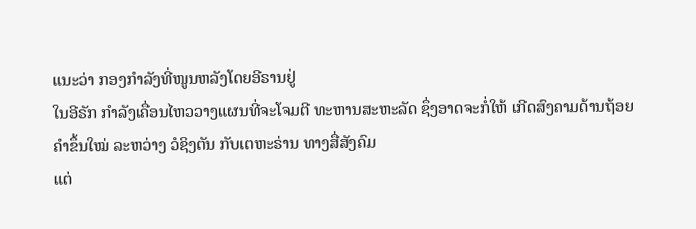ແນະວ່າ ກອງກຳລັງທີ່ໜູນຫລັງໂດຍອີຣານຢູ່
ໃນອີຣັກ ກຳລັງເຄື່ອນໄຫວວາງແຜນທີ່ຈະໂຈມຕີ ທະຫານສະຫະລັດ ຊຶ່ງອາດຈະກໍ່ໃຫ້ ເກີດສົງຄາມດ້ານຖ້ອຍຄຳຂຶ້ນໃໝ່ ລະຫວ່າງ ວໍຊິງຕັນ ກັບເຕຫະຣ່ານ ທາງສື່ສັງຄົມ
ແຕ່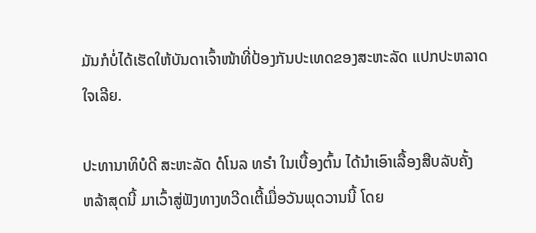ມັນກໍບໍ່ໄດ້ເຮັດໃຫ້ບັນດາເຈົ້າໜ້າທີ່ປ້ອງກັນປະເທດຂອງສະຫະລັດ ແປກປະຫລາດ
ໃຈເລີຍ.

ປະທານາທິບໍດີ ສະຫະລັດ ດໍໂນລ ທຣຳ ໃນເບື້ອງຕົ້ນ ໄດ້ນຳເອົາເລື້ອງສືບລັບຄັ້ງ
ຫລ້າສຸດນີ້ ມາເວົ້າສູ່ຟັງທາງທວີດເຕີ້ເມື່ອວັນພຸດວານນີ້ ໂດຍ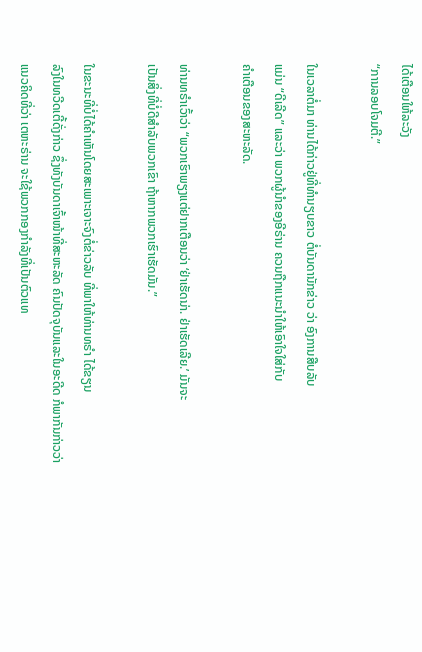ໄດ້ເຕືອນໃຫ້ລະວັງ
“ການລອບໂຈມຕີ.”

ໃນເວລາຕໍ່ມາ ທ່ານໄດ້ກ່າວຢູ່ທີ່ທຳນຽບຂາວ ຕໍ່ບັນດານັກຂ່າວ ວ່າ ອົງການສືບລັບ
ແມ່ນ “ດີເລີດ” ແລະວ່າ ພວກຜູ້ນຳຂອງອີຣ່ານ ຄວນຖືກແນະນຳໃຫ້ເອົາໃຈໃສ່ກັບ
ຄຳເຕືອນຂອງສະຫະລັດ.

ທ່ານທຣຳເວົ້າວ່າ “ພວກເຮົາພຽງແຕ່ຢາກເຕືອນວ່າ ‘ຢ່າເຮັດນ່າ. ຢ່າເຮັດເລີຍ.’ ມັນຈະ
ເປັນສິ່ງທີ່ບໍ່ດີສຳລັບພວກເຂົາ ຖ້າຫາກພວກເຮົາເຮັດມັນ.”

ໃນຂະນະທີ່ບໍ່ໄດ້ຄຳເຫັນໂດຍສະເພາະເຈາະຈົງຕໍ່ຂ່າວລັບ ທີ່ພາໃຫ້ທ່ານທຣຳ ໄດ້ຂຽນ
ລົງໃນທວີດເຕີ້ດັ່ງກ່າວ ຊຶ່ງທັງບັນດາເຈົ້າໜ້າທີ່ສະຫະລັດ ຄົນປັດຈຸບັນແລະໃນອະດີດ ກໍພາກັນກ່າວວ່າ ແນວຄິດທີ່ວ່າ ເຕຫະຣ່ານ ຈະໃຊ້ພວກກອງກຳລັງທີ່ເປັນຕົວແທ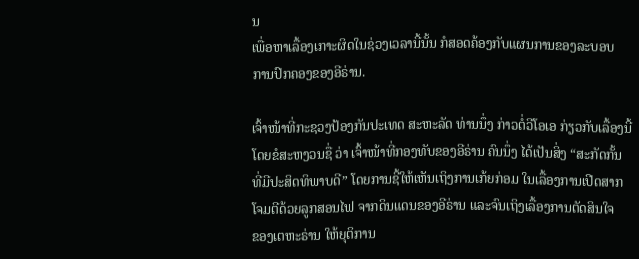ນ
ເພື່ອຫາເລື້ອງເກາະຜິດໃນຊ່ວງເວລານີ້ນັ້ນ ກໍສອດຄ້ອງກັບແຜນການຂອງລະບອບ
ການປົກຄອງຂອງອີຣ່ານ.

ເຈົ້າໜ້າທີ່ກະຊວງປ້ອງກັນປະເທດ ສະຫະລັດ ທ່ານນຶ່ງ ກ່າວຕໍ່ວີໂອເອ ກ່ຽວກັບເລື້ອງນີ້
ໂດຍຂໍສະຫງວນຊື່ ວ່າ ເຈົ້າໜ້າທີ່ກອງທັບຂອງອີຣ່ານ ຄົນນຶ່ງ ໄດ້ເປັນສິ່ງ “ສະກັດກັ້ນ
ທີ່ມີປະສິດທິພາບດີ” ໂດຍການຊີ້ໃຫ້ເຫັນເຖິງການເກ້ຍກ່ອມ ໃນເລື້ອງການເປີດສາກ
ໂຈມຕີດ້ວຍລູກສອນໄຟ ຈາກດິນແດນຂອງອີຣ່ານ ແລະຈົນເຖິງເລື້ອງການຕັດສິນໃຈ
ຂອງເຕຫະຣ່ານ ໃຫ້ຍຸຕິການ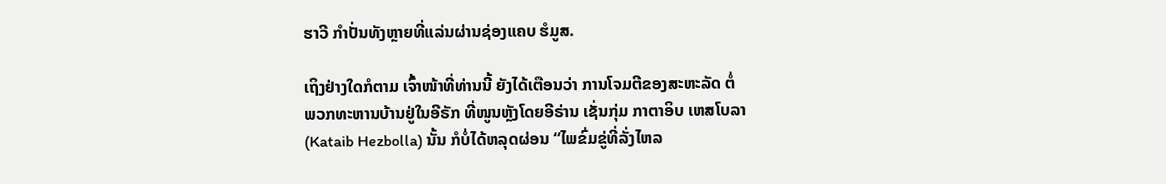ຮາວີ ກຳປັ່ນທັງຫຼາຍທີ່ແລ່ນຜ່ານຊ່ອງແຄບ ຮໍມູສ.

ເຖິງຢ່າງໃດກໍຕາມ ເຈົ້າໜ້າທີ່ທ່ານນີ້ ຍັງໄດ້ເຕືອນວ່າ ການໂຈມຕີຂອງສະຫະລັດ ຕໍ່
ພວກທະຫານບ້ານຢູ່ໃນອີຣັກ ທີ່ໜູນຫຼັງໂດຍອີຣ່ານ ເຊັ່ນກຸ່ມ ກາຕາອິບ ເຫສໂບລາ
(Kataib Hezbolla) ນັ້ນ ກໍບໍ່ໄດ້ຫລຸດຜ່ອນ “ໄພຂົ່ມຂູ່ທີ່ລັ່ງໄຫລ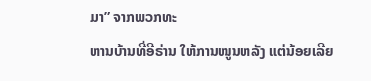ມາ” ຈາກພວກທະ
ຫານບ້ານທີ່ອີຣ່ານ ໃຫ້ການໜູນຫລັງ ແຕ່ນ້ອຍເລີຍ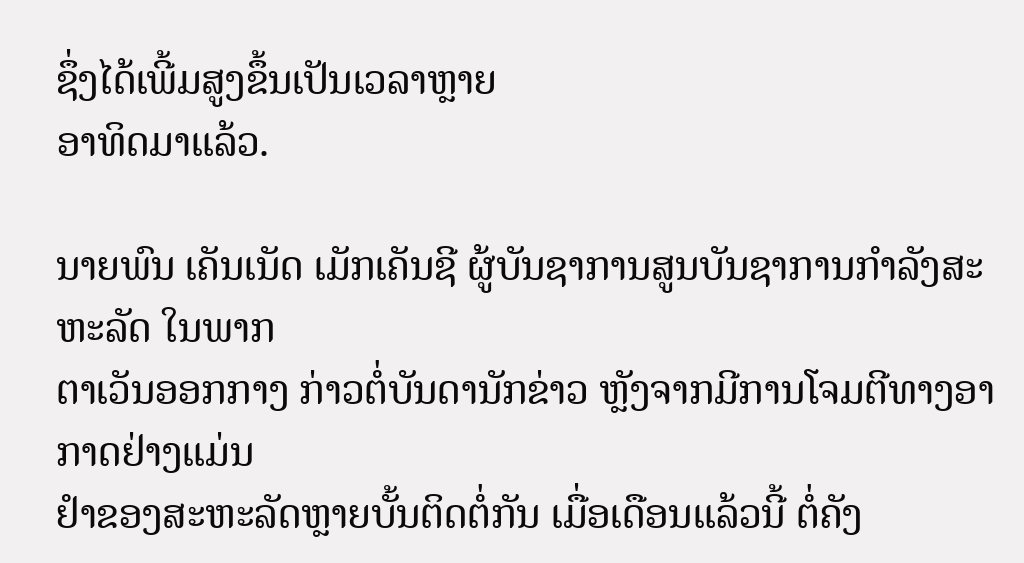ຊຶ່ງໄດ້ເພີ້ມສູງຂຶ້ນເປັນເວລາຫຼາຍ
ອາທິດມາແລ້ວ.

ນາຍພົນ ເຄັນເນັດ ເມັກເຄັນຊີ ຜູ້ບັນຊາການສູນບັນຊາການກຳລັງສະຫະລັດ ໃນພາກ
ຕາເວັນອອກກາງ ກ່າວຕໍ່ບັນດານັກຂ່າວ ຫຼັງຈາກມີການໂຈມຕີທາງອາກາດຢ່າງແມ່ນ
ຢຳຂອງສະຫະລັດຫຼາຍບັ້ນຕິດຕໍ່ກັນ ເມື່ອເດືອນແລ້ວນີ້ ຕໍ່ຄັງ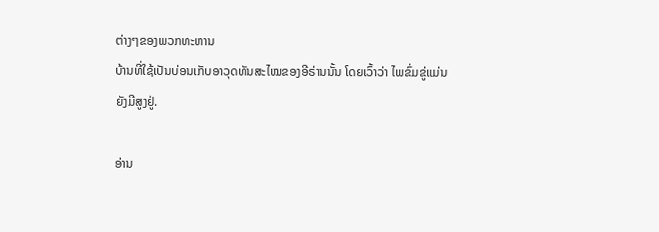ຕ່າງໆຂອງພວກທະຫານ
ບ້ານທີ່ໃຊ້ເປັນບ່ອນເກັບອາວຸດທັນສະໄໝຂອງອີຣ່ານນັ້ນ ໂດຍເວົ້າວ່າ ໄພຂົ່ມຂູ່ແມ່ນ
ຍັງມີສູງຢູ່.

ອ່ານ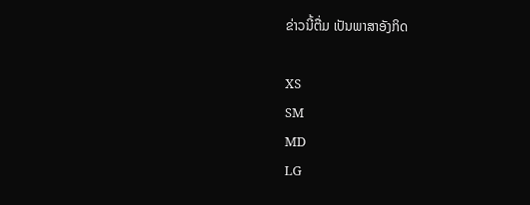ຂ່າວນີ້ຕື່ມ ເປັນພາສາອັງກິດ

XS
SM
MD
LG